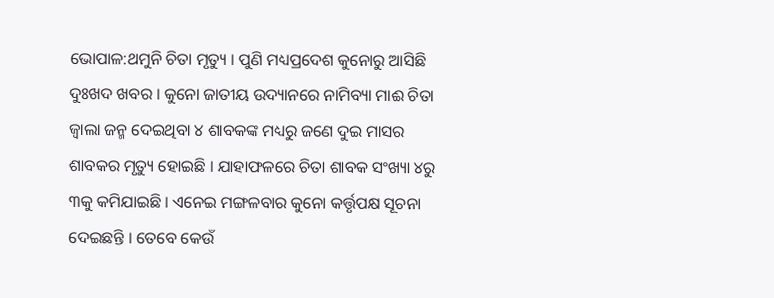ଭୋପାଳ:ଥମୁନି ଚିତା ମୃତ୍ୟୁ । ପୁଣି ମଧ୍ୟପ୍ରଦେଶ କୁନୋରୁ ଆସିଛି ଦୁଃଖଦ ଖବର । କୁନୋ ଜାତୀୟ ଉଦ୍ୟାନରେ ନାମିବ୍ୟା ମାଈ ଚିତା ଜ୍ବାଲା ଜନ୍ମ ଦେଇଥିବା ୪ ଶାବକଙ୍କ ମଧ୍ୟରୁ ଜଣେ ଦୁଇ ମାସର ଶାବକର ମୃତ୍ୟୁ ହୋଇଛି । ଯାହାଫଳରେ ଚିତା ଶାବକ ସଂଖ୍ୟା ୪ରୁ ୩କୁ କମିଯାଇଛି । ଏନେଇ ମଙ୍ଗଳବାର କୁନୋ କର୍ତ୍ତୃପକ୍ଷ ସୂଚନା ଦେଇଛନ୍ତି । ତେବେ କେଉଁ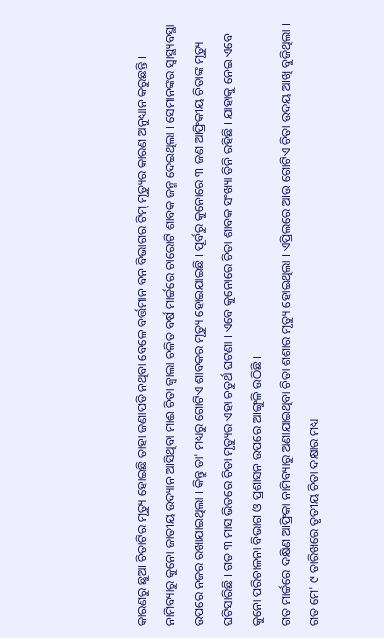କାରଣରୁ ଛୁଆ ଚିତାଟିର ମୃତ୍ୟୁ ହୋଇଛି ତାହା ଜଣାପଡି ନଥିବା ବେଳେ ବର୍ତ୍ତମାନ ବନ ବିଭାଗର ଟିମ୍ ମୃତ୍ୟୁର କାରଣ ଅନୁଧ୍ୟାନ କରୁଛନ୍ତି ।
ନାମିବ୍ୟାରୁ କୁନୋ ଜାତୀୟ ଉଦ୍ୟାନ ଆସିଥିବା ମାଈ ଚିତା ଜ୍ବାଲା ଚଳିତ ବର୍ଷ ମାର୍ଚ୍ଚରେ ଚାରୋଟି ଶାବକ ଜନ୍ମ ଦେଇଥିଲା । ସେମାନଙ୍କର ସ୍ବାସ୍ଥ୍ୟବସ୍ଥା ଉପରେ ନଜର ରଖାଯାଇଥିଲା । କିନ୍ତୁ ତା' ମଧ୍ୟରୁ ଗୋଟିଏ ଶାବକର ମୃତ୍ୟୁ ହୋଇଯାଇଛି । ପୂର୍ବରୁ କୁନୋରେ ୩ ଜଣ ଆଫ୍ରିକୀୟ ଚିତାଙ୍କ ମୃତ୍ୟୁ ଘଟିସାରିଛି । ଗତ ୩ ମାସ ଭିତରେ ଚିତା ମୃତ୍ୟୁର ଏହା ଚତୁର୍ଥ ଘଟଣା । ଏବେ କୁନୋରେ ଚିତା ଶାବକ ସଂଖ୍ୟା ତିନି ରହିଛି । ଯାହାକୁ ନେଇ ଏବେ କୁନୋ ପରିଚାଳନା ବିଭାଗ ଓ ପ୍ରଶାସନ ଉପରେ ଆଙ୍ଗୁଳି ଉଠିଛି ।
ଗତ ମାର୍ଚ୍ଚରେ ଦକ୍ଷିଣ ଆଫ୍ରିକା ନାମିବ୍ୟାରୁ ଅଣାଯାଇଥିବା ଚିତା ଶଶାର ମୃତ୍ୟୁ ହୋଇଥିଲା । ଏପ୍ରିଲରେ ଆଉ ଗୋଟିଏ ଚିତା ଉଦୟ ଆଖି ବୁଜିଥିଲା । ଗତ ମେ' ୯ ତାରିଖରେ ତୃତୀୟ ଚିତା ଦକ୍ଷାର ମଧ୍ୟ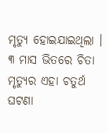ମୃତ୍ୟୁ ହୋଇଯାଇଥିଲା । ୩ ମାସ ଭିତରେ ଚିତା ମୃତ୍ୟୁର ଏହା ଚତୁର୍ଥ ଘଟଣା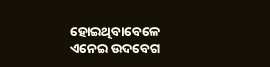ହୋଇଥିବାବେଳେ ଏନେଇ ଉଦବେଗ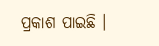ପ୍ରକାଶ ପାଇଛି ।